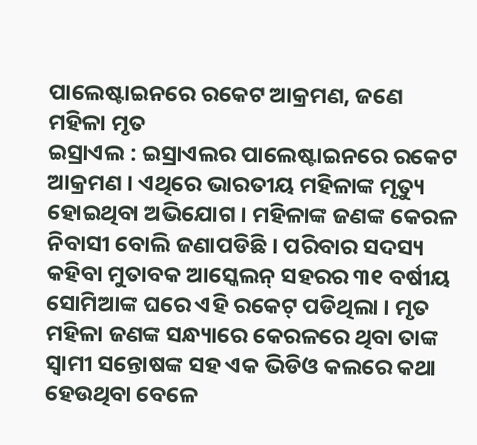ପାଲେଷ୍ଟାଇନରେ ରକେଟ ଆକ୍ରମଣ, ଜଣେ ମହିଳା ମୃତ
ଇସ୍ରାଏଲ : ଇସ୍ରାଏଲର ପାଲେଷ୍ଟାଇନରେ ରକେଟ ଆକ୍ରମଣ । ଏଥିରେ ଭାରତୀୟ ମହିଳାଙ୍କ ମୃତ୍ୟୁ ହୋଇଥିବା ଅଭିଯୋଗ । ମହିଳାଙ୍କ ଜଣଙ୍କ କେରଳ ନିବାସୀ ବୋଲି ଜଣାପଡିଛି । ପରିବାର ସଦସ୍ୟ କହିବା ମୁତାବକ ଆସ୍କେଲନ୍ ସହରର ୩୧ ବର୍ଷୀୟ ସୋମିଆଙ୍କ ଘରେ ଏହି ରକେଟ୍ ପଡିଥିଲା । ମୃତ ମହିଳା ଜଣଙ୍କ ସନ୍ଧ୍ୟାରେ କେରଳରେ ଥିବା ତାଙ୍କ ସ୍ୱାମୀ ସନ୍ତୋଷଙ୍କ ସହ ଏକ ଭିଡିଓ କଲରେ କଥା ହେଉଥିବା ବେଳେ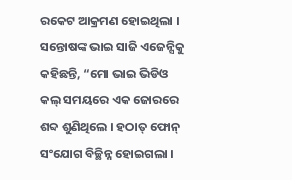ରକେଟ ଆକ୍ରମଣ ହୋଇଥିଲା ।
ସନ୍ତୋଷଙ୍କ ଭାଇ ସାଜି ଏଜେନ୍ସିକୁ କହିଛନ୍ତି, “ମୋ ଭାଇ ଭିଡିଓ କଲ୍ ସମୟରେ ଏକ ଜୋରରେ ଶବ୍ଦ ଶୁଣିଥିଲେ । ହଠାତ୍ ଫୋନ୍ ସଂଯୋଗ ବିଚ୍ଛିନ୍ନ ହୋଇଗଲା ।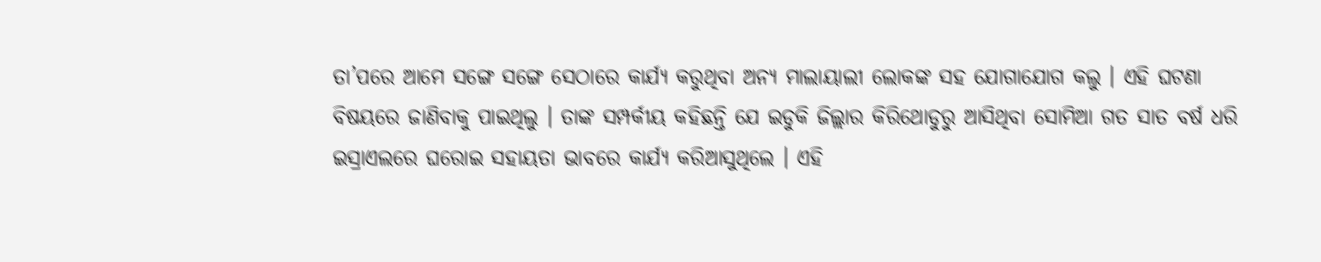ତା’ପରେ ଆମେ ସଙ୍ଗେ ସଙ୍ଗେ ସେଠାରେ କାର୍ଯ୍ୟ କରୁଥିବା ଅନ୍ୟ ମାଲାୟାଲୀ ଲୋକଙ୍କ ସହ ଯୋଗାଯୋଗ କଲୁ । ଏହି ଘଟଣା ବିଷୟରେ ଜାଣିବାକୁ ପାଇଥିଲୁ । ତାଙ୍କ ସମ୍ପର୍କୀୟ କହିଛନ୍ତି ଯେ ଇଡୁକି ଜିଲ୍ଲାର କିରିଥୋଡୁରୁ ଆସିଥିବା ସୋମିଆ ଗତ ସାତ ବର୍ଷ ଧରି ଇସ୍ରାଏଲରେ ଘରୋଇ ସହାୟତା ଭାବରେ କାର୍ଯ୍ୟ କରିଆସୁଥିଲେ । ଏହି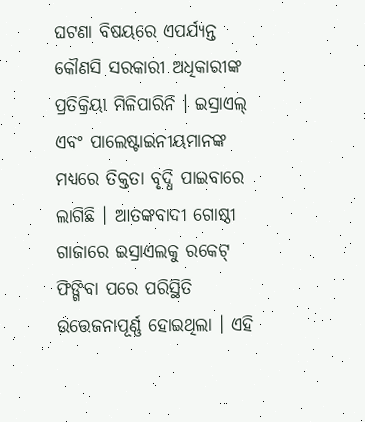ଘଟଣା ବିଷୟରେ ଏପର୍ଯ୍ୟନ୍ତ କୌଣସି ସରକାରୀ ଅଧିକାରୀଙ୍କ ପ୍ରତିକ୍ରିୟା ମିଳିପାରିନି । ଇସ୍ରାଏଲ୍ ଏବଂ ପାଲେଷ୍ଟାଇନୀୟମାନଙ୍କ ମଧ୍ୟରେ ତିକ୍ତତା ବୃଦ୍ଧି ପାଇବାରେ ଲାଗିଛି । ଆତଙ୍କବାଦୀ ଗୋଷ୍ଠୀ ଗାଜାରେ ଇସ୍ରାଏଲକୁ ରକେଟ୍ ଫିଙ୍ଗିବା ପରେ ପରିସ୍ଥିତି ଉତ୍ତେଜନାପୂର୍ଣ୍ଣ ହୋଇଥିଲା । ଏହି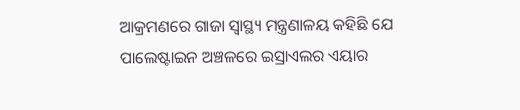ଆକ୍ରମଣରେ ଗାଜା ସ୍ୱାସ୍ଥ୍ୟ ମନ୍ତ୍ରଣାଳୟ କହିଛି ଯେ ପାଲେଷ୍ଟାଇନ ଅଞ୍ଚଳରେ ଇସ୍ରାଏଲର ଏୟାର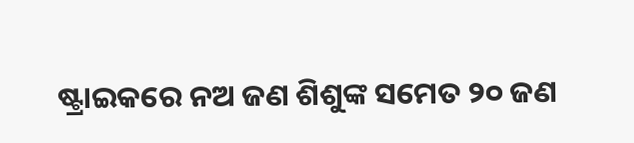ଷ୍ଟ୍ରାଇକରେ ନଅ ଜଣ ଶିଶୁଙ୍କ ସମେତ ୨୦ ଜଣ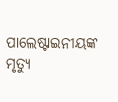ପାଲେଷ୍ଟାଇନୀୟଙ୍କ ମୃତ୍ୟୁ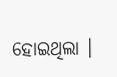ହୋଇଥିଲା ।